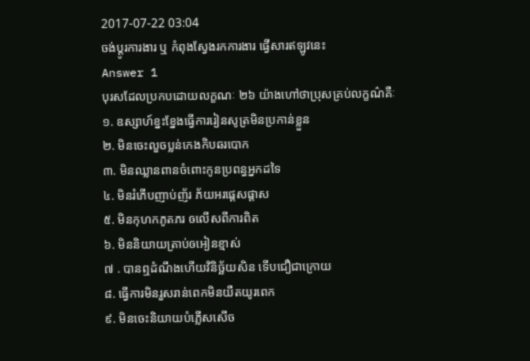2017-07-22 03:04
ចង់ប្តូរការងារ ឬ កំពុងស្វែងរកការងារ ផ្វើសារឥឡូវនេះ
Answer 1
បុរសដែលប្រកបដោយលក្ខណៈ ២៦ យ៉ាងហៅថាប្រុសគ្រប់លក្ខណ៌គឺៈ
១. ឧស្សាហ៍ខ្នះខ្នែងធ្វើការរៀនសូត្រមិនប្រកាន់ខ្លួន
២. មិនចេះលួចប្លន់កេងកិបឆរបោក
៣. មិនឈ្លានពានចំពោះកូនប្រពន្ធអ្នកដទៃ
៤. មិនរំភើបញាប់ញ័រ ភ័យអរផ្តេសផ្តាស
៥. មិនកុហកភូតភរ ឲលើសពីការពិត
៦. មិននិយាយត្រាប់ឲអៀនខ្មាស់
៧ . បានឮដំណឹងហើយវិនិច្ឆ័យសិន ទើបជឿជាក្រោយ
៨. ធ្វើការមិនរួសរាន់ពេកមិនយឺតយូរពេក
៩. មិនចេះនិយាយបំភ្លើសសើច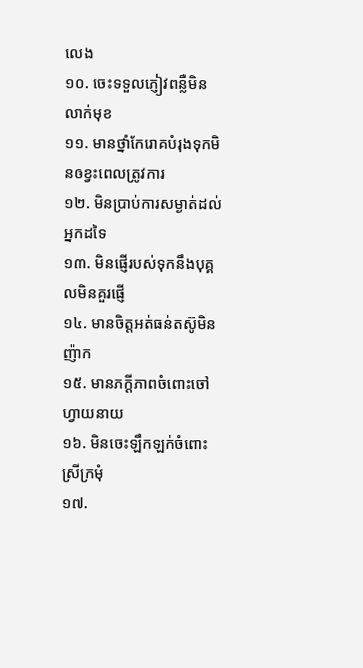លេង
១០. ចេះទទួលភ្ញៀវពន្លឺមិនលាក់មុខ
១១. មានថ្នាំកែរោគបំរុងទុកមិនឲខ្វះពេលត្រូវការ
១២. មិនប្រាប់ការសម្ងាត់ដល់អ្នកដទៃ
១៣. មិនផ្ញើរបស់ទុកនឹងបុគ្គលមិនគួរផ្ញើ
១៤. មានចិត្តអត់ធន់តស៊ូមិនញ៉ាក
១៥. មានភក្តីភាពចំពោះចៅហ្វាយនាយ
១៦. មិនចេះឡឹកឡក់ចំពោះស្រីក្រមុំ
១៧.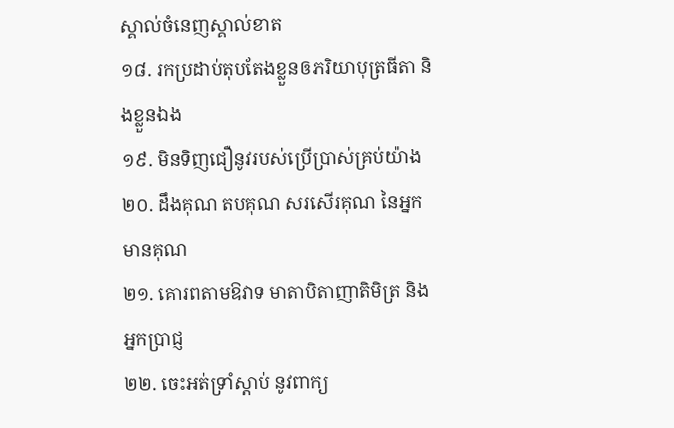ស្គាល់ចំនេញស្គាល់ខាត
១៨. រកប្រដាប់តុបតែងខ្លួនឲភរិយាបុត្រធីតា និងខ្លួនឯង
១៩. មិនទិញជឿនូវរបស់ប្រើប្រាស់គ្រប់យ៉ាង
២០. ដឹងគុណ តបគុណ សរសើរគុណ នៃអ្នកមានគុណ
២១. គោរពតាមឱវាទ មាតាបិតាញាតិមិត្រ និងអ្នកប្រាជ្ញ
២២. ចេះអត់ទ្រាំស្តាប់ នូវពាក្យ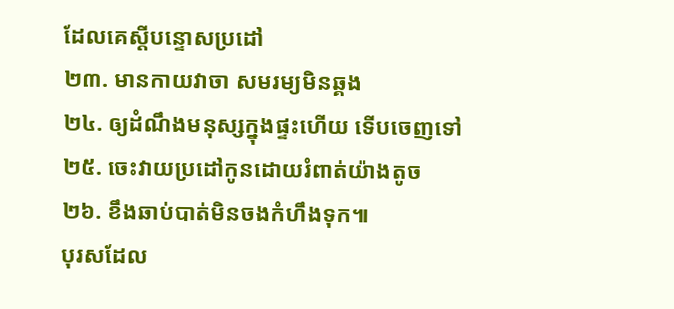ដែលគេស្តីបន្ទោសប្រដៅ
២៣. មានកាយវាចា សមរម្យមិនឆ្គង
២៤. ឲ្យដំណឹងមនុស្សក្នុងផ្ទះហើយ ទើបចេញទៅ
២៥. ចេះវាយប្រដៅកូនដោយរំពាត់យ៉ាងតូច
២៦. ខឹងឆាប់បាត់មិនចងកំហឹងទុក៕
បុរសដែល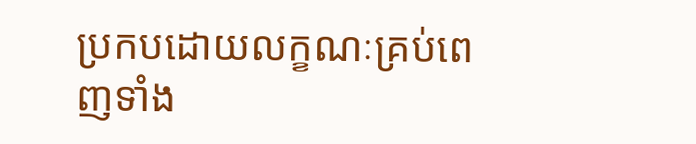ប្រកបដោយលក្ខណៈគ្រប់ពេញទាំង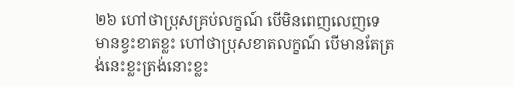២៦ ហៅថាប្រុសគ្រប់លក្ខណ៍ បើមិនពេញលេញទេ មានខ្វះខាតខ្លះ ហៅថាប្រុសខាតលក្ខណ៍ បើមានតែត្រង់នេះខ្លះត្រង់នោះខ្លះ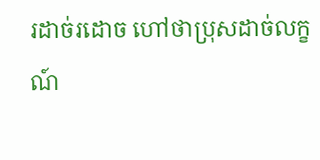រដាច់រដោច ហៅថាប្រុសដាច់លក្ខណ៍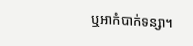ឬអាកំបាក់ទន្សា។